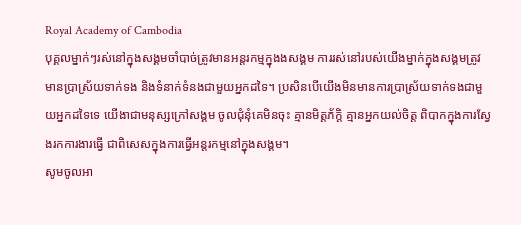Royal Academy of Cambodia
បុគ្គលម្នាក់ៗរស់នៅក្នុងសង្គមចាំបាច់ត្រូវមានអន្តរកម្មក្នុងងសង្គម ការរស់នៅរបស់យើងម្នាក់ក្នុងសង្គមត្រូវមានប្រាស្រ័យទាក់ទង និងទំនាក់ទំនងជាមួយអ្នកដទៃ។ ប្រសិនបើយើងមិនមានការប្រាស្រ័យទាក់ទងជាមួយអ្នកដទៃទេ យើងាជាមនុស្សក្រៅសង្គម ចូលជុំនុំគេមិនចុះ គ្មានមិត្តភ័ក្តិ គ្មានអ្នកយល់ចិត្ត ពិបាកក្នុងការស្វែងរកការងារធ្វើ ជាពិសេសក្នុងការធ្វើអន្តរកម្មនៅក្នុងសង្គម។
សូមចូលអា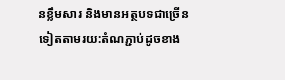នខ្លឹមសារ និងមានអត្ថបទជាច្រើនទៀតតាមរយ:តំណភ្ជាប់ដូចខាង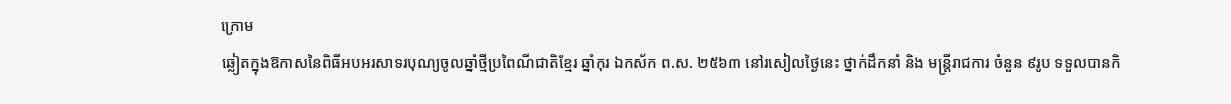ក្រោម
ឆ្លៀតក្នុងឱកាសនៃពិធីអបអរសាទរបុណ្យចូលឆ្នាំថ្មីប្រពៃណីជាតិខ្មែរ ឆ្នាំកុរ ឯកស័ក ព.ស. ២៥៦៣ នៅរសៀលថ្ងៃនេះ ថ្នាក់ដឹកនាំ និង មន្ត្រីរាជការ ចំនួន ៩រូប ទទួលបានកិ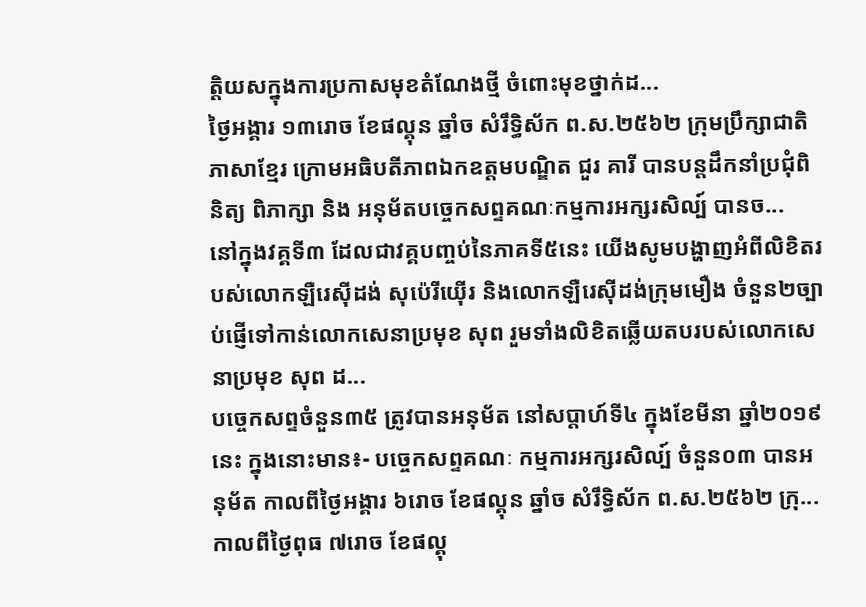ត្តិយសក្នុងការប្រកាសមុខតំណែងថ្មី ចំពោះមុខថ្នាក់ដ...
ថ្ងៃអង្គារ ១៣រោច ខែផល្គុន ឆ្នាំច សំរឹទ្ធិស័ក ព.ស.២៥៦២ ក្រុមប្រឹក្សាជាតិភាសាខ្មែរ ក្រោមអធិបតីភាពឯកឧត្តមបណ្ឌិត ជួរ គារី បានបន្តដឹកនាំប្រជុំពិនិត្យ ពិភាក្សា និង អនុម័តបច្ចេកសព្ទគណៈកម្មការអក្សរសិល្ប៍ បានច...
នៅក្នុងវគ្គទី៣ ដែលជាវគ្គបញ្ចប់នៃភាគទី៥នេះ យើងសូមបង្ហាញអំពីលិខិតរបស់លោកឡឺរេស៊ីដង់ សុប៉េរីយ៉ើរ និងលោកឡឺរេស៊ីដង់ក្រុមមឿង ចំនួន២ច្បាប់ផ្ញើទៅកាន់លោកសេនាប្រមុខ សុព រួមទាំងលិខិតឆ្លើយតបរបស់លោកសេនាប្រមុខ សុព ដ...
បច្ចេកសព្ទចំនួន៣៥ ត្រូវបានអនុម័ត នៅសប្តាហ៍ទី៤ ក្នុងខែមីនា ឆ្នាំ២០១៩នេះ ក្នុងនោះមាន៖- បច្ចេកសព្ទគណៈ កម្មការអក្សរសិល្ប៍ ចំនួន០៣ បានអនុម័ត កាលពីថ្ងៃអង្គារ ៦រោច ខែផល្គុន ឆ្នាំច សំរឹទ្ធិស័ក ព.ស.២៥៦២ ក្រុ...
កាលពីថ្ងៃពុធ ៧រោច ខែផល្គុ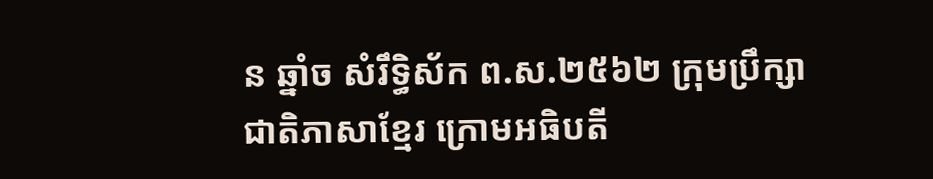ន ឆ្នាំច សំរឹទ្ធិស័ក ព.ស.២៥៦២ ក្រុមប្រឹក្សាជាតិភាសាខ្មែរ ក្រោមអធិបតី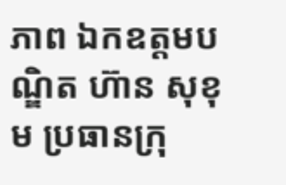ភាព ឯកឧត្តមបណ្ឌិត ហ៊ាន សុខុម ប្រធានក្រុ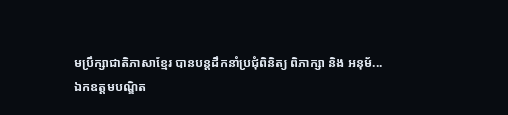មប្រឹក្សាជាតិភាសាខ្មែរ បានបន្តដឹកនាំប្រជុំពិនិត្យ ពិភាក្សា និង អនុម័...
ឯកឧត្តមបណ្ឌិត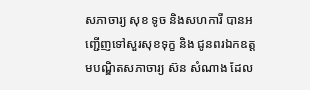សភាចារ្យ សុខ ទូច និងសហការី បានអញ្ជើញទៅសួរសុខទុក្ខ និង ជូនពរឯកឧត្តមបណ្ឌិតសភាចារ្យ ស៊ន សំណាង ដែល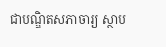ជាបណ្ឌិតសភាចារ្យ ស្ថាប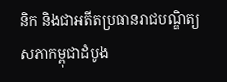និក និងជាអតីតប្រធានរាជបណ្ឌិត្យសភាកម្ពុជាដំបូង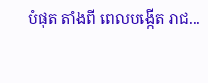បំផុត តាំងពី ពេលបង្កើត រាជ...